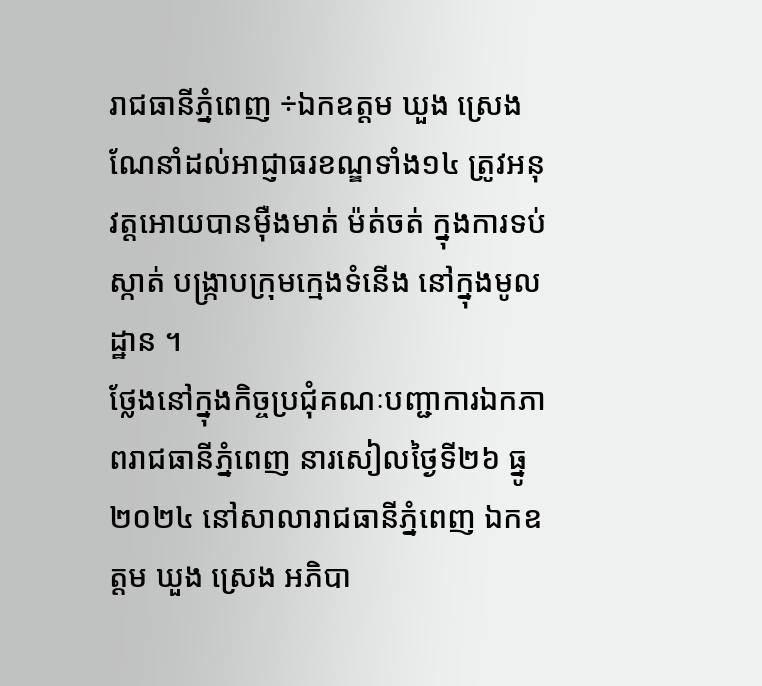រាជធានីភ្នំពេញ ÷ឯកឧត្តម ឃួង ស្រេង ណែនាំដល់អាជ្ញាធរខណ្ឌទាំង១៤ ត្រូវអនុវត្តអោយបានម៉ឺងមាត់ ម៉ត់ចត់ ក្នុងការទប់ស្កាត់ បង្ក្រាបក្រុមក្មេងទំនើង នៅក្នុងមូលដ្ឋាន ។
ថ្លែងនៅក្នុងកិច្ចប្រជុំគណៈបញ្ជាការឯកភាពរាជធានីភ្នំពេញ នារសៀលថ្ងៃទី២៦ ធ្នូ ២០២៤ នៅសាលារាជធានីភ្នំពេញ ឯកឧត្តម ឃួង ស្រេង អភិបា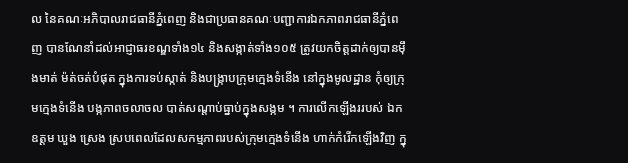ល នៃគណៈអភិបាលរាជធានីភ្នំពេញ និងជាប្រធានគណៈបញ្ជាការឯកភាពរាជធានីភ្នំពេញ បានណែនាំដល់អាជ្ញាធរខណ្ឌទាំង១៤ និងសង្កាត់ទាំង១០៥ ត្រូវយកចិត្តដាក់ឲ្យបានម៉ឹងមាត់ ម៉ត់ចត់បំផុត ក្នុងការទប់ស្កាត់ និងបង្ក្រាបក្រុមក្មេងទំនើង នៅក្នុងមូលដ្ឋាន កុំឲ្យក្រុមក្មេងទំនើង បង្កភាពចលាចល បាត់សណ្តាប់ធ្នាប់ក្នុងសង្កម ។ ការលើកឡើងររបស់ ឯកឧត្តម ឃួង ស្រេង ស្របពេលដែលសកម្មភាពរបស់ក្រុមក្មេងទំនើង ហាក់កំរើកឡើងវិញ ក្នុ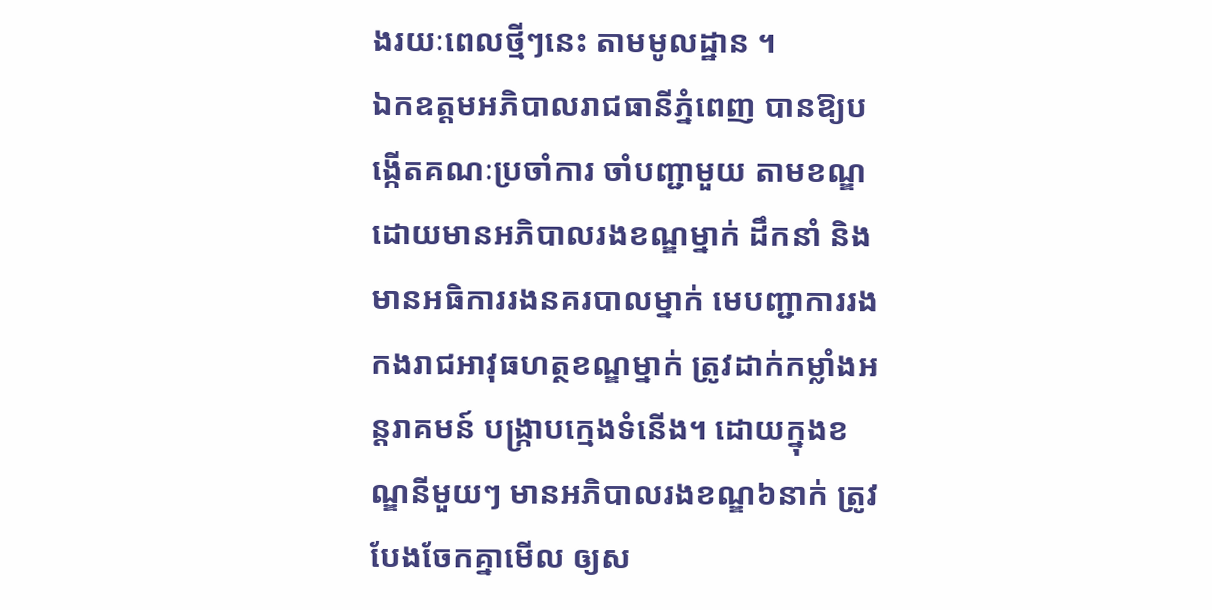ងរយៈពេលថ្មីៗនេះ តាមមូលដ្ឋាន ។
ឯកឧត្តមអភិបាលរាជធានីភ្នំពេញ បានឱ្យបង្កើតគណៈប្រចាំការ ចាំបញ្ជាមួយ តាមខណ្ឌ ដោយមានអភិបាលរងខណ្ឌម្នាក់ ដឹកនាំ និងមានអធិការរងនគរបាលម្នាក់ មេបញ្ជាការរងកងរាជអាវុធហត្ថខណ្ឌម្នាក់ ត្រូវដាក់កម្លាំងអន្តរាគមន៍ បង្ក្រាបក្មេងទំនើង។ ដោយក្នុងខណ្ឌនីមួយៗ មានអភិបាលរងខណ្ឌ៦នាក់ ត្រូវបែងចែកគ្នាមើល ឲ្យស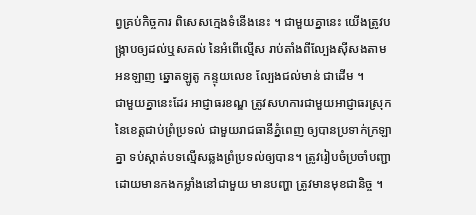ព្វគ្រប់កិច្ចការ ពិសេសក្មេងទំនើងនេះ ។ ជាមួយគ្នានេះ យើងត្រូវបង្ក្រាបឲ្យដល់ឬសគល់ នៃអំពើល្មើស រាប់តាំងពីល្បែងស៊ីសងតាមអនឡាញ ឆ្នោតឡូតូ កន្ទុយលេខ ល្បែងជល់មាន់ ជាដើម ។
ជាមួយគ្នានេះដែរ អាជ្ញាធរខណ្ឌ ត្រូវសហការជាមួយអាជ្ញាធរស្រុក នៃខេត្តជាប់ព្រំប្រទល់ ជាមួយរាជធានីភ្នំពេញ ឲ្យបានប្រទាក់ក្រឡាគ្នា ទប់ស្កាត់បទល្មើសឆ្លងព្រំប្រទល់ឲ្យបាន។ ត្រូវរៀបចំប្រចាំបញ្ជា ដោយមានកងកម្លាំងនៅជាមួយ មានបញ្ហា ត្រូវមានមុខជានិច្ច ។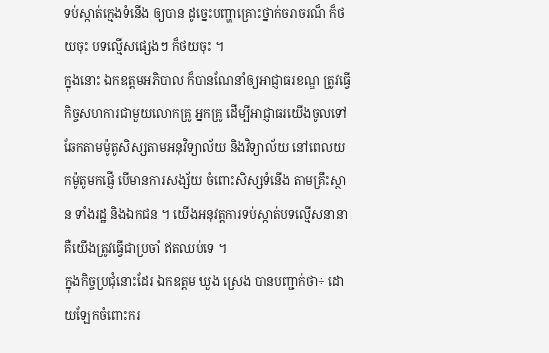ទប់ស្កាត់ក្មេងទំនើង ឲ្យបាន ដូច្នេះបញ្ហាគ្រោះថ្នាក់ចរាចរណ៏ ក៏ថយចុះ បទល្មើសផ្សេងៗ ក៏ថយចុះ ។
ក្នុងនោះ ឯកឧត្តមអភិបាល ក៏បានណែនាំឲ្យអាជ្ញាធរខណ្ឌ ត្រូវធ្វើកិច្ចសហការជាមួយលោកគ្រូ អ្នកគ្រូ ដើម្បីអាជ្ញាធរយើងចូលទៅឆែកតាមម៉ូតូសិស្សតាមអនុវិទ្យាល័យ និងវិទ្យាល័យ នៅពេលយកម៉ូតូមកផ្ញើ បើមានការសង្ស័យ ចំពោះសិស្សទំនើង តាមគ្រឹះស្ថាន ទាំងរដ្ឋ និងឯកជន ។ យើងអនុវត្តការទប់ស្កាត់បទល្មើសនានា គឺយើងត្រូវធ្វើជាប្រចាំ ឥតឈប់ទេ ។
ក្នុងកិច្ចប្រជុំនោះដែរ ឯកឧត្តម ឃួង ស្រេង បានបញ្ជាក់ថា÷ ដោយឡែកចំពោះករ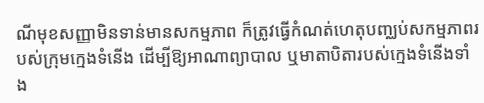ណីមុខសញ្ញាមិនទាន់មានសកម្មភាព ក៏ត្រូវធ្វើកំណត់ហេតុបញ្ឈប់សកម្មភាពរបស់ក្រុមក្មេងទំនើង ដើម្បីឱ្យអាណាព្យាបាល ឬមាតាបិតារបស់ក្មេងទំនើងទាំង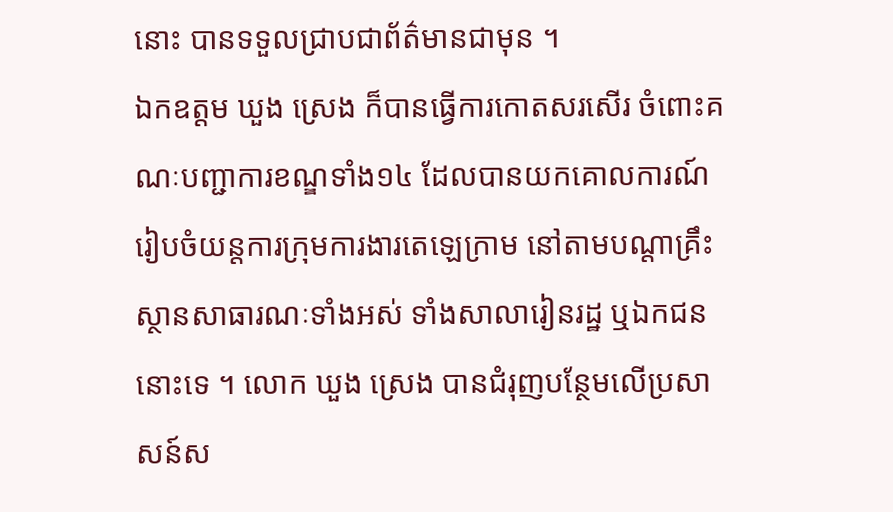នោះ បានទទួលជ្រាបជាព័ត៌មានជាមុន ។
ឯកឧត្តម ឃួង ស្រេង ក៏បានធ្វើការកោតសរសើរ ចំពោះគណៈបញ្ជាការខណ្ឌទាំង១៤ ដែលបានយកគោលការណ៍ រៀបចំយន្តការក្រុមការងារតេឡេក្រាម នៅតាមបណ្តាគ្រឹះស្ថានសាធារណៈទាំងអស់ ទាំងសាលារៀនរដ្ឋ ឬឯកជននោះទេ ។ លោក ឃួង ស្រេង បានជំរុញបន្ថែមលើប្រសាសន៍ស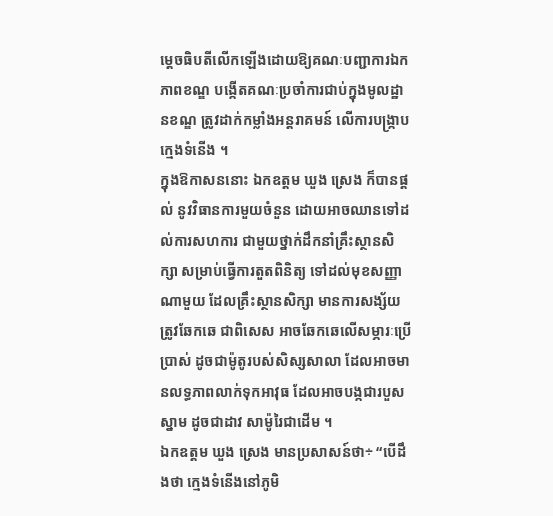ម្តេចធិបតីលើកឡើងដោយឱ្យគណៈបញ្ជាការឯកភាពខណ្ឌ បង្កើតគណៈប្រចាំការជាប់ក្នុងមូលដ្ឋានខណ្ឌ ត្រូវដាក់កម្លាំងអន្តរាគមន៍ លើការបង្ក្រាបក្មេងទំនើង ។
ក្នុងឱកាសននោះ ឯកឧត្តម ឃួង ស្រេង ក៏បានផ្តល់ នូវវិធានការមួយចំនួន ដោយអាចឈានទៅដល់ការសហការ ជាមួយថ្នាក់ដឹកនាំគ្រឹះស្ថានសិក្សា សម្រាប់ធ្វើការតួតពិនិត្យ ទៅដល់មុខសញ្ញាណាមួយ ដែលគ្រឹះស្ថានសិក្សា មានការសង្ស័យ ត្រូវឆែកឆេ ជាពិសេស អាចឆែកឆេលើសម្ភារៈប្រើប្រាស់ ដូចជាម៉ូតូរបស់សិស្សសាលា ដែលអាចមានលទ្ធភាពលាក់ទុកអាវុធ ដែលអាចបង្កជារបួសស្នាម ដូចជាដាវ សាម៉ូរៃជាដើម ។
ឯកឧត្តម ឃួង ស្រេង មានប្រសាសន៍ថា÷ “បើដឹងថា ក្មេងទំនើងនៅភូមិ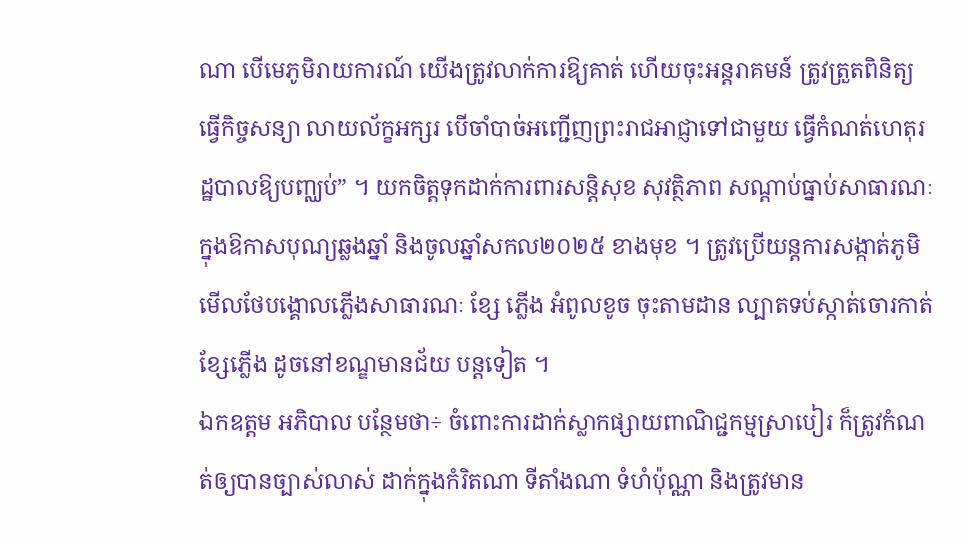ណា បើមេភូមិរាយការណ៍ យើងត្រូវលាក់ការឱ្យគាត់ ហើយចុះអន្តរាគមន៍ ត្រូវត្រួតពិនិត្យធ្វើកិច្ចសន្យា លាយល័ក្ខអក្សរ បើចាំបាច់អញ្ជើញព្រះរាជអាជ្ញាទៅជាមួយ ធ្វើកំណត់ហេតុរដ្ឋបាលឱ្យបញ្ឈប់” ។ យកចិត្តទុកដាក់ការពារសន្តិសុខ សុវត្ថិភាព សណ្ដាប់ធ្នាប់សាធារណៈ ក្នុងឱកាសបុណ្យឆ្លងឆ្នាំ និងចូលឆ្នាំសកល២០២៥ ខាងមុខ ។ ត្រូវប្រើយន្តការសង្កាត់ភូមិ មើលថែបង្គោលភ្លើងសាធារណៈ ខ្សែ ភ្លើង អំពូលខូច ចុះតាមដាន ល្បាតទប់ស្កាត់ចោរកាត់ខ្សែភ្លើង ដូចនៅខណ្ឌមានជ័យ បន្តទៀត ។
ឯកឧត្តម អភិបាល បន្ថែមថា÷ ចំពោះការដាក់ស្លាកផ្សាយពាណិជ្ជកម្មស្រាបៀរ ក៏ត្រូវកំណត់ឲ្យបានច្បាស់លាស់ ដាក់ក្នុងកំរិតណា ទីតាំងណា ទំហំប៉ុណ្ណា និងត្រូវមាន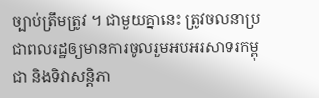ច្បាប់ត្រឹមត្រូវ ។ ជាមួយគ្នានេះ ត្រូវចលនាប្រជាពលរដ្ឋឲ្យមានការចូលរួមអបអរសាទរកម្ពុជា និងទិវាសន្តិភា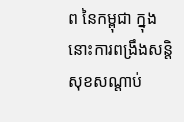ព នៃកម្ពុជា ក្នុងនោះការពង្រឹងសន្តិសុខសណ្តាប់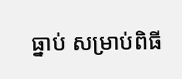ធ្នាប់ សម្រាប់ពិធី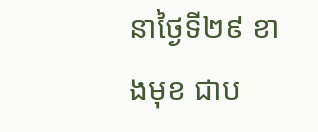នាថ្ងៃទី២៩ ខាងមុខ ជាប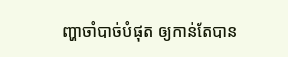ញ្ហាចាំបាច់បំផុត ឲ្យកាន់តែបាន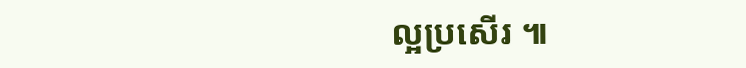ល្អប្រសើរ ៕